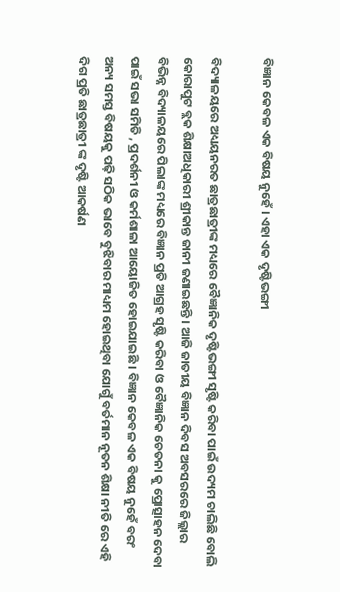ବିଜ୍ଞାନ କେବଳ ଏକ ବିଷୟ ନୁହେଁ । ଏହା ଏକ ଦୃଷ୍ଟିଭଙ୍ଗୀ

ବିଦ୍ୟାଳୟରେ ଅଧ୍ୟୟନରତ ଛାତ୍ରଛାତ୍ରୀଙ୍କ ମଧ୍ୟରେ ବୈଜ୍ଞାନିକ ଦୃଷ୍ଟିଭଙ୍ଗୀ ସୃଷ୍ଟି କରିବା ପାଇଁ ଉଦ୍ୟମ ଚାଲିଛି ବୋଲି କୋରାପୁଟ ବ୍ଲକ ଶିକ୍ଷାଅଧିକାରୀ ଶ୍ରୀକାନ୍ତ ଜାନୀ ଜଣାଇଛନ୍ତି । ଆଜି ଜାତୀୟ ବିଜ୍ଞାନ ଦିବସ ଅବସରରେ ଜିଲ୍ଲାର ବିଭିନ୍ନ ବିଦ୍ୟାଳୟରେ ପିଲାଙ୍କ ମଧ୍ୟରେ ବିଜ୍ଞାନ ପ୍ରତି ଆଗ୍ରହ ସୃଷ୍ଟି କରିବା ଓ ବୈଜ୍ଞାନିକ ଚେତନା କୁ ପ୍ରୋତ୍ସାହନ ଦେବା ପାଇଁ ସଭା ସମିତି , ପ୍ରଦର୍ଶନୀ ଓ କର୍ମଶାଳା ଆୟୋଜିତ ହୋଇଯାଇଛି । ବିଜ୍ଞାନ କେବଳ ଏକ ବିଷୟ ନୁହେଁ ବରଂ ଅନ୍ୟ ସମସ୍ତ ବିଷୟକୁ ପଢ଼ି ସଠିକ ଭାବେ ବୁଝିବାର ମାଧ୍ୟମ ହୋଇଥିବା ଯୋଗୁଁ ବର୍ତମାନ ନୂତନ ଶିକ୍ଷା ନୀତି ରେ ଏହି ଦିଗ ପ୍ରତି ଛାତ୍ରଛାତ୍ରୀ ଙ୍କ ଦୃଷ୍ଟି ଆକର୍ଷଣ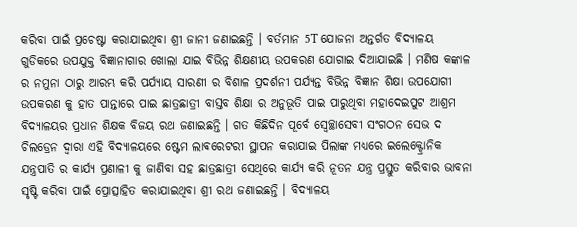କରିବା ପାଇଁ ପ୍ରଚେଷ୍ଟା କରାଯାଇଥିବା ଶ୍ରୀ ଜାନୀ ଜଣାଇଛନ୍ତି । ବର୍ତମାନ 5T ଯୋଜନା ଅନ୍ତର୍ଗତ ବିଦ୍ୟାଳୟ ଗୁଡିକରେ ଉପଯୁକ୍ତ ବିଜ୍ଞାନାଗାର ଖୋଲା ଯାଇ ବିଭିନ୍ନ ଶିକ୍ଷଣୀୟ ଉପକରଣ ଯୋଗାଇ ଦିଆଯାଇଛି । ମଣିଷ କଙ୍କାଳ ର ନମୁନା ଠାରୁ ଆରମ୍ଭ କରି ପର୍ଯ୍ୟାୟ ସାରଣୀ ର ବିଶାଳ ପ୍ରଦର୍ଶନୀ ପର୍ଯ୍ୟନ୍ତ ବିଭିନ୍ନ ବିଜ୍ଞାନ ଶିକ୍ଷା ଉପଯୋଗୀ ଉପକରଣ କୁ ହାତ ପାନ୍ତାରେ ପାଇ ଛାତ୍ରଛାତ୍ରୀ ବାସ୍ତବ ଶିକ୍ଷା ର ଅନୁଭୂତି ପାଇ ପାରୁଥିବା ମହାଦେଇପୁଟ ଆଶ୍ରମ ବିଦ୍ୟାଳୟର ପ୍ରଧାନ ଶିକ୍ଷକ ବିଜୟ ରଥ ଜଣାଇଛନ୍ତି । ଗତ କିଛିଦିନ ପୂର୍ବେ ସ୍ବେଚ୍ଛାସେବୀ ସଂଗଠନ ସେଭ ଦ ଚିଲଡ୍ରେନ ଦ୍ୱାରା ଏହି ବିଦ୍ୟାଳୟରେ ଷ୍ଟେମ ଲାଵରେଟରୀ ସ୍ଥାପନ କରାଯାଇ ପିଲାଙ୍କ ମଧ୍ୟରେ ଇଲେକ୍ଟ୍ରୋନିକ ଯନ୍ତ୍ରପାତି ର କାର୍ଯ୍ୟ ପ୍ରଣାଳୀ କୁ ଜାଣିବା ସହ ଛାତ୍ରଛାତ୍ରୀ ସେଥିରେ କାର୍ଯ୍ୟ କରି ନୂତନ ଯନ୍ତ୍ର ପ୍ରସ୍ତୁତ କରିବାର ଭାବନା ସୃଷ୍ଟି କରିବା ପାଇଁ ପ୍ରୋତ୍ସାହିତ କରାଯାଇଥିବା ଶ୍ରୀ ରଥ ଜଣାଇଛନ୍ତି । ବିଦ୍ୟାଳୟ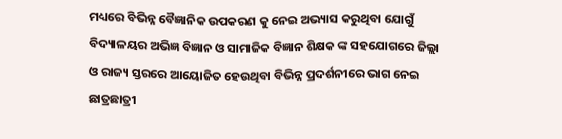ମଧ୍ୟରେ ବିଭିନ୍ନ ବୈଜ୍ଞାନିକ ଉପକରଣ କୁ ନେଇ ଅଭ୍ୟାସ କରୁଥିବା ଯୋଗୁଁ ବିଦ୍ୟାଳୟର ଅଭିଜ୍ଞ ବିଜ୍ଞାନ ଓ ସାମାଜିକ ବିଜ୍ଞାନ ଶିକ୍ଷକ ଙ୍କ ସହଯୋଗରେ ଜିଲ୍ଲା ଓ ରାଜ୍ୟ ସ୍ତରରେ ଆୟୋଜିତ ହେଉଥିବା ବିଭିନ୍ନ ପ୍ରଦର୍ଶନୀରେ ଭାଗ ନେଇ ଛାତ୍ରଛାତ୍ରୀ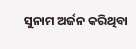ସୁନାମ ଅର୍ଜନ କରିଥିବା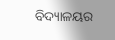ବିଦ୍ୟାଳୟର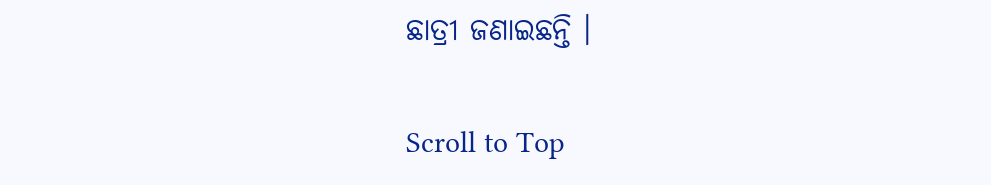ଛାତ୍ରୀ ଜଣାଇଛନ୍ତି ।

Scroll to Top